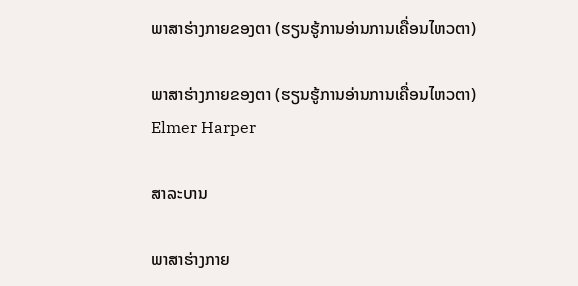ພາສາຮ່າງກາຍຂອງຕາ (ຮຽນຮູ້ການອ່ານການເຄື່ອນໄຫວຕາ)

ພາສາຮ່າງກາຍຂອງຕາ (ຮຽນຮູ້ການອ່ານການເຄື່ອນໄຫວຕາ)
Elmer Harper

ສາລະບານ

ພາສາຮ່າງກາຍ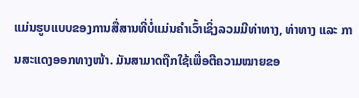ແມ່ນຮູບແບບຂອງການສື່ສານທີ່ບໍ່ແມ່ນຄໍາເວົ້າເຊິ່ງລວມມີທ່າທາງ, ທ່າທາງ ແລະ ການສະແດງອອກທາງໜ້າ. ມັນສາມາດຖືກໃຊ້ເພື່ອຕີຄວາມໝາຍຂອ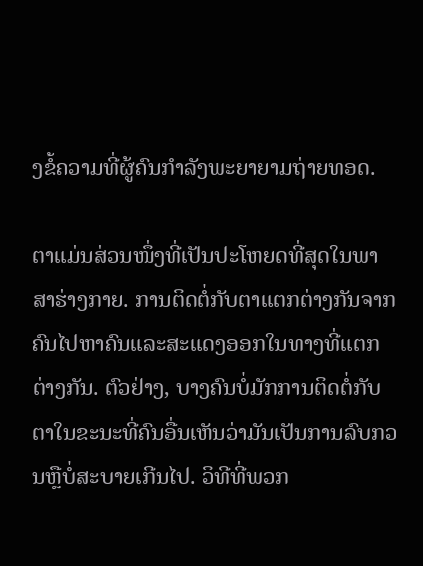ງຂໍ້ຄວາມທີ່ຜູ້ຄົນກຳລັງພະຍາຍາມຖ່າຍທອດ.

ຕາແມ່ນສ່ວນໜຶ່ງທີ່ເປັນປະໂຫຍດທີ່ສຸດໃນພາສາຮ່າງກາຍ. ການຕິດຕໍ່ກັບຕາແຕກຕ່າງກັນຈາກຄົນໄປຫາຄົນແລະສະແດງອອກໃນທາງທີ່ແຕກຕ່າງກັນ. ຕົວຢ່າງ, ບາງຄົນບໍ່ມັກການຕິດຕໍ່ກັບຕາໃນຂະນະທີ່ຄົນອື່ນເຫັນວ່າມັນເປັນການລົບກວນຫຼືບໍ່ສະບາຍເກີນໄປ. ວິທີທີ່ພວກ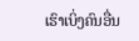ເຮົາເບິ່ງຄົນອື່ນ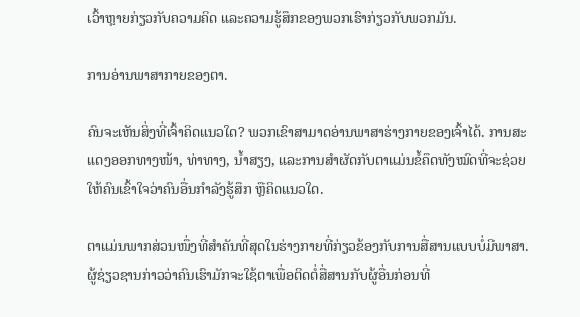ເວົ້າຫຼາຍກ່ຽວກັບຄວາມຄິດ ແລະຄວາມຮູ້ສຶກຂອງພວກເຮົາກ່ຽວກັບພວກມັນ.

ການອ່ານພາສາກາຍຂອງຕາ.

ຄົນຈະເຫັນສິ່ງທີ່ເຈົ້າຄິດແນວໃດ? ພວກເຂົາສາມາດອ່ານພາສາຮ່າງກາຍຂອງເຈົ້າໄດ້. ການສະແດງອອກທາງໜ້າ, ທ່າທາງ, ນ້ຳສຽງ, ແລະການສຳຜັດກັບຕາແມ່ນຂໍ້ຄຶດທັງໝົດທີ່ຈະຊ່ວຍໃຫ້ຄົນເຂົ້າໃຈວ່າຄົນອື່ນກຳລັງຮູ້ສຶກ ຫຼືຄິດແນວໃດ.

ຕາແມ່ນພາກສ່ວນໜຶ່ງທີ່ສຳຄັນທີ່ສຸດໃນຮ່າງກາຍທີ່ກ່ຽວຂ້ອງກັບການສື່ສານແບບບໍ່ມີພາສາ. ຜູ້ຊ່ຽວຊານກ່າວວ່າຄົນເຮົາມັກຈະໃຊ້ຕາເພື່ອຕິດຕໍ່ສື່ສານກັບຜູ້ອື່ນກ່ອນທີ່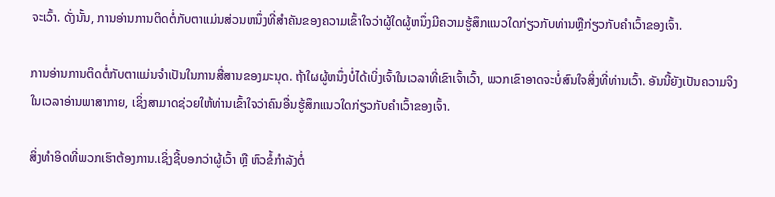ຈະເວົ້າ. ດັ່ງນັ້ນ, ການອ່ານການຕິດຕໍ່ກັບຕາແມ່ນສ່ວນຫນຶ່ງທີ່ສໍາຄັນຂອງຄວາມເຂົ້າໃຈວ່າຜູ້ໃດຜູ້ຫນຶ່ງມີຄວາມຮູ້ສຶກແນວໃດກ່ຽວກັບທ່ານຫຼືກ່ຽວກັບຄໍາເວົ້າຂອງເຈົ້າ.

ການອ່ານການຕິດຕໍ່ກັບຕາແມ່ນຈໍາເປັນໃນການສື່ສານຂອງມະນຸດ. ຖ້າໃຜຜູ້ຫນຶ່ງບໍ່ໄດ້ເບິ່ງເຈົ້າໃນເວລາທີ່ເຂົາເຈົ້າເວົ້າ, ພວກເຂົາອາດຈະບໍ່ສົນໃຈສິ່ງທີ່ທ່ານເວົ້າ. ອັນນີ້ຍັງເປັນຄວາມຈິງໃນເວລາອ່ານພາສາກາຍ, ເຊິ່ງສາມາດຊ່ວຍໃຫ້ທ່ານເຂົ້າໃຈວ່າຄົນອື່ນຮູ້ສຶກແນວໃດກ່ຽວກັບຄໍາເວົ້າຂອງເຈົ້າ.

ສິ່ງທຳອິດທີ່ພວກເຮົາຕ້ອງການ.ເຊິ່ງຊີ້ບອກວ່າຜູ້ເວົ້າ ຫຼື ຫົວຂໍ້ກຳລັງຕໍ່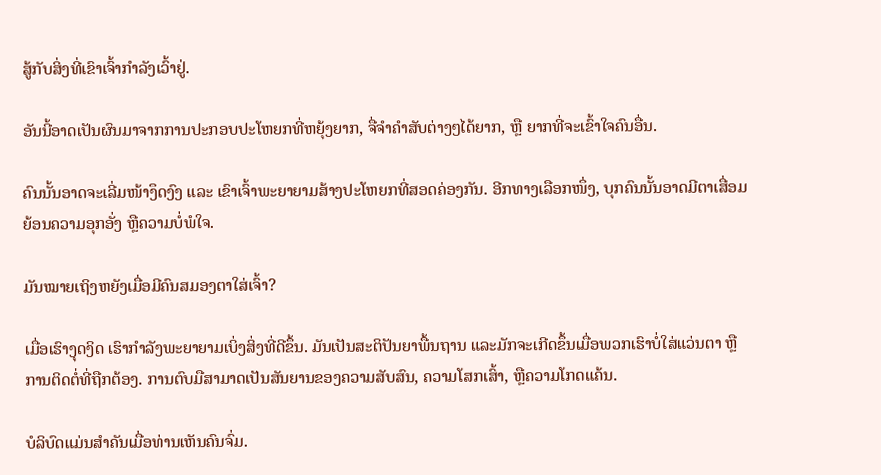ສູ້ກັບສິ່ງທີ່ເຂົາເຈົ້າກຳລັງເວົ້າຢູ່.

ອັນນີ້ອາດເປັນຜົນມາຈາກການປະກອບປະໂຫຍກທີ່ຫຍຸ້ງຍາກ, ຈື່ຈຳຄຳສັບຕ່າງໆໄດ້ຍາກ, ຫຼື ຍາກທີ່ຈະເຂົ້າໃຈຄົນອື່ນ.

ຄົນນັ້ນອາດຈະເລີ່ມໜ້າງຶດງົງ ແລະ ເຂົາເຈົ້າພະຍາຍາມສ້າງປະໂຫຍກທີ່ສອດຄ່ອງກັນ. ອີກທາງເລືອກໜຶ່ງ, ບຸກຄົນນັ້ນອາດມີຕາເສື່ອມຍ້ອນຄວາມອຸກອັ່ງ ຫຼືຄວາມບໍ່ພໍໃຈ.

ມັນໝາຍເຖິງຫຍັງເມື່ອມີຄົນສມອງຕາໃສ່ເຈົ້າ?

ເມື່ອເຮົາງຸດງິດ ເຮົາກຳລັງພະຍາຍາມເບິ່ງສິ່ງທີ່ດີຂຶ້ນ. ມັນເປັນສະຕິປັນຍາພື້ນຖານ ແລະມັກຈະເກີດຂຶ້ນເມື່ອພວກເຮົາບໍ່ໃສ່ແວ່ນຕາ ຫຼືການຕິດຕໍ່ທີ່ຖືກຕ້ອງ. ການຕົບມືສາມາດເປັນສັນຍານຂອງຄວາມສັບສົນ, ຄວາມໂສກເສົ້າ, ຫຼືຄວາມໂກດແຄ້ນ.

ບໍລິບົດແມ່ນສໍາຄັນເມື່ອທ່ານເຫັນຄົນຈົ່ມ.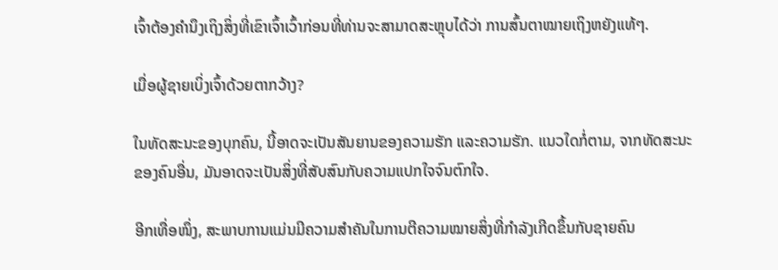ເຈົ້າຕ້ອງຄຳນຶງເຖິງສິ່ງທີ່ເຂົາເຈົ້າເວົ້າກ່ອນທີ່ທ່ານຈະສາມາດສະຫຼຸບໄດ້ວ່າ ການສົ້ນຕາໝາຍເຖິງຫຍັງແທ້ໆ.

ເມື່ອຜູ້ຊາຍເບິ່ງເຈົ້າດ້ວຍຕາກວ້າງ?

ໃນທັດສະນະຂອງບຸກຄົນ, ນີ້ອາດຈະເປັນສັນຍານຂອງຄວາມຮັກ ແລະຄວາມຮັກ. ແນວໃດກໍ່ຕາມ, ຈາກທັດສະນະຂອງຄົນອື່ນ, ມັນອາດຈະເປັນສິ່ງທີ່ສັບສົນກັບຄວາມແປກໃຈຈົນຕົກໃຈ.

ອີກເທື່ອໜຶ່ງ, ສະພາບການແມ່ນມີຄວາມສຳຄັນໃນການຕີຄວາມໝາຍສິ່ງທີ່ກຳລັງເກີດຂຶ້ນກັບຊາຍຄົນ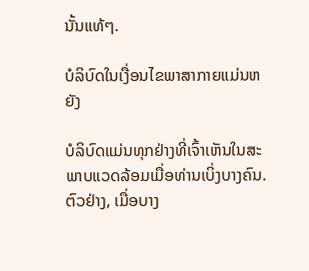ນັ້ນແທ້ໆ.

ບໍລິບົດໃນເງື່ອນໄຂພາສາກາຍແມ່ນຫຍັງ

ບໍລິບົດແມ່ນທຸກຢ່າງທີ່ເຈົ້າເຫັນໃນສະພາບແວດລ້ອມເມື່ອທ່ານເບິ່ງບາງຄົນ. ຕົວຢ່າງ, ເມື່ອບາງ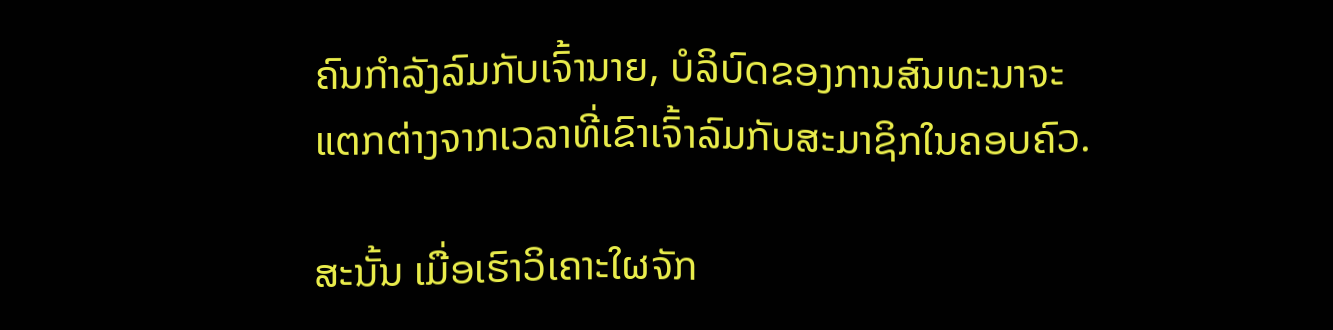ຄົນກຳລັງລົມກັບເຈົ້ານາຍ, ບໍລິບົດຂອງການສົນທະນາຈະແຕກຕ່າງຈາກເວລາທີ່ເຂົາເຈົ້າລົມກັບສະມາຊິກໃນຄອບຄົວ.

ສະນັ້ນ ເມື່ອເຮົາວິເຄາະໃຜຈັກ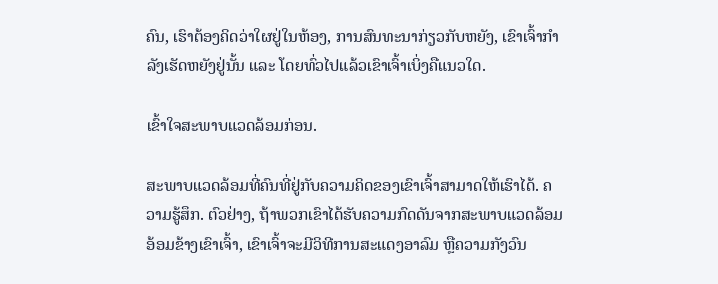ຄົນ, ເຮົາຕ້ອງຄິດວ່າໃຜຢູ່ໃນຫ້ອງ, ການສົນທະນາກ່ຽວກັບຫຍັງ, ເຂົາເຈົ້າກຳລັງເຮັດຫຍັງຢູ່ນັ້ນ ແລະ ໂດຍທົ່ວໄປແລ້ວເຂົາເຈົ້າເບິ່ງຄືແນວໃດ.

ເຂົ້າໃຈສະພາບແວດລ້ອມກ່ອນ.

ສະພາບແວດລ້ອມທີ່ຄົນທີ່ຢູ່ກັບຄວາມຄິດຂອງເຂົາເຈົ້າສາມາດໃຫ້ເຮົາໄດ້. ຄວາມຮູ້ສຶກ. ຕົວຢ່າງ, ຖ້າພວກເຂົາໄດ້ຮັບຄວາມກົດດັນຈາກສະພາບແວດລ້ອມອ້ອມຂ້າງເຂົາເຈົ້າ, ເຂົາເຈົ້າຈະມີວິທີການສະແດງອາລົມ ຫຼືຄວາມກັງວົນ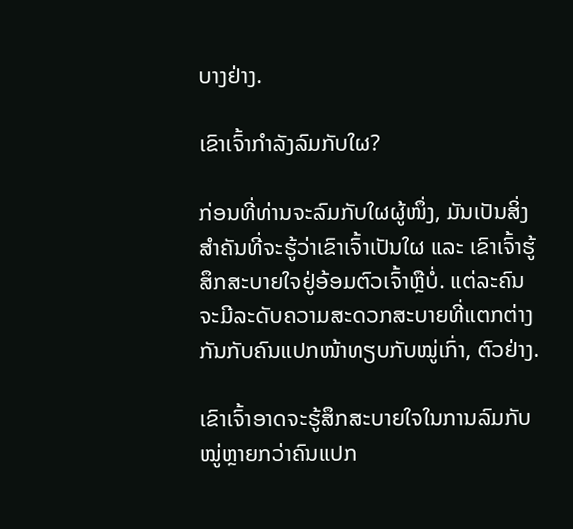ບາງຢ່າງ.

ເຂົາເຈົ້າກໍາລັງລົມກັບໃຜ?

ກ່ອນທີ່ທ່ານຈະລົມກັບໃຜຜູ້ໜຶ່ງ, ມັນເປັນສິ່ງສໍາຄັນທີ່ຈະຮູ້ວ່າເຂົາເຈົ້າເປັນໃຜ ແລະ ເຂົາເຈົ້າຮູ້ສຶກສະບາຍໃຈຢູ່ອ້ອມຕົວເຈົ້າຫຼືບໍ່. ແຕ່ລະຄົນຈະມີລະດັບຄວາມສະດວກສະບາຍທີ່ແຕກຕ່າງກັນກັບຄົນແປກໜ້າທຽບກັບໝູ່ເກົ່າ, ຕົວຢ່າງ.

ເຂົາເຈົ້າອາດຈະຮູ້ສຶກສະບາຍໃຈໃນການລົມກັບໝູ່ຫຼາຍກວ່າຄົນແປກ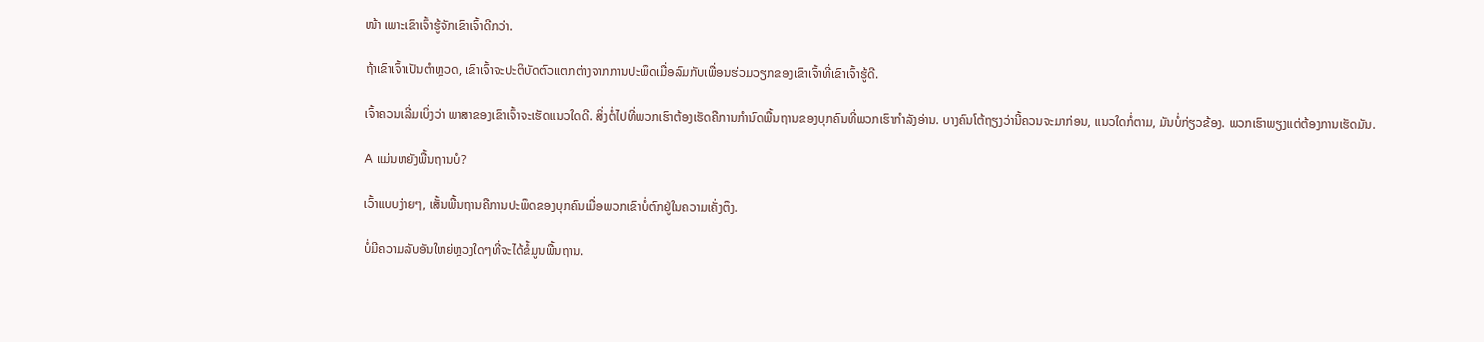ໜ້າ ເພາະເຂົາເຈົ້າຮູ້ຈັກເຂົາເຈົ້າດີກວ່າ.

ຖ້າເຂົາເຈົ້າເປັນຕຳຫຼວດ, ເຂົາເຈົ້າຈະປະຕິບັດຕົວແຕກຕ່າງຈາກການປະພຶດເມື່ອລົມກັບເພື່ອນຮ່ວມວຽກຂອງເຂົາເຈົ້າທີ່ເຂົາເຈົ້າຮູ້ດີ.

ເຈົ້າຄວນເລີ່ມເບິ່ງວ່າ ພາສາຂອງເຂົາເຈົ້າຈະເຮັດແນວໃດດີ. ສິ່ງຕໍ່ໄປທີ່ພວກເຮົາຕ້ອງເຮັດຄືການກໍານົດພື້ນຖານຂອງບຸກຄົນທີ່ພວກເຮົາກໍາລັງອ່ານ. ບາງຄົນໂຕ້ຖຽງວ່ານີ້ຄວນຈະມາກ່ອນ, ແນວໃດກໍ່ຕາມ, ມັນບໍ່ກ່ຽວຂ້ອງ. ພວກເຮົາພຽງແຕ່ຕ້ອງການເຮັດມັນ.

A ແມ່ນຫຍັງພື້ນຖານບໍ?

ເວົ້າແບບງ່າຍໆ, ເສັ້ນພື້ນຖານຄືການປະພຶດຂອງບຸກຄົນເມື່ອພວກເຂົາບໍ່ຕົກຢູ່ໃນຄວາມເຄັ່ງຕຶງ.

ບໍ່ມີຄວາມລັບອັນໃຫຍ່ຫຼວງໃດໆທີ່ຈະໄດ້ຂໍ້ມູນພື້ນຖານ.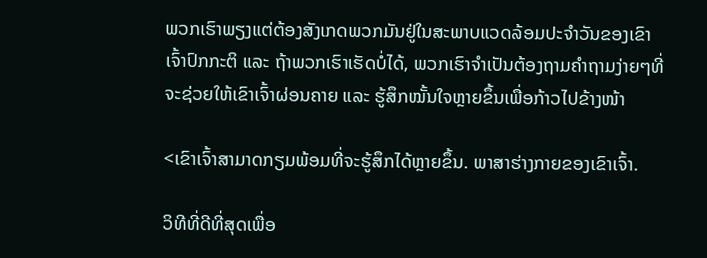ພວກເຮົາພຽງແຕ່ຕ້ອງສັງເກດພວກມັນຢູ່ໃນສະພາບແວດລ້ອມປະຈໍາວັນຂອງເຂົາເຈົ້າປົກກະຕິ ແລະ ຖ້າພວກເຮົາເຮັດບໍ່ໄດ້, ພວກເຮົາຈໍາເປັນຕ້ອງຖາມຄໍາຖາມງ່າຍໆທີ່ຈະຊ່ວຍໃຫ້ເຂົາເຈົ້າຜ່ອນຄາຍ ແລະ ຮູ້ສຶກໝັ້ນໃຈຫຼາຍຂຶ້ນເພື່ອກ້າວໄປຂ້າງໜ້າ

<ເຂົາເຈົ້າສາມາດກຽມພ້ອມທີ່ຈະຮູ້ສຶກໄດ້ຫຼາຍຂຶ້ນ. ພາສາຮ່າງກາຍຂອງເຂົາເຈົ້າ.

ວິທີທີ່ດີທີ່ສຸດເພື່ອ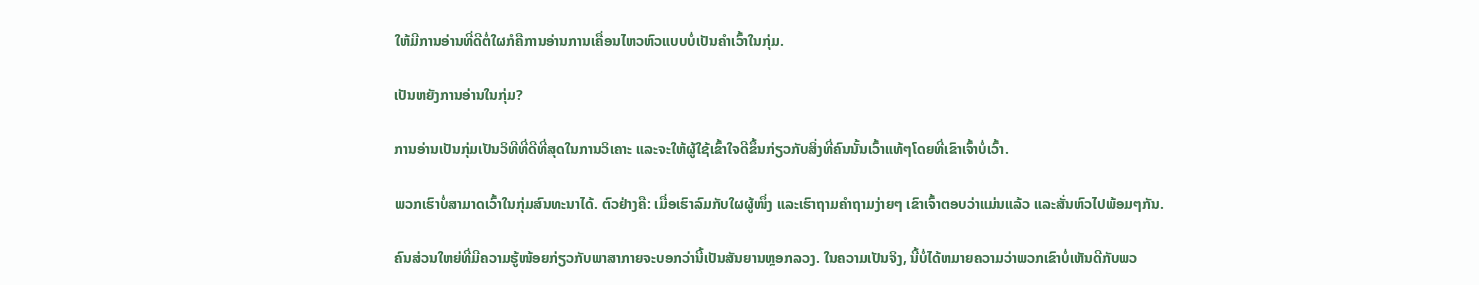ໃຫ້ມີການອ່ານທີ່ດີຕໍ່ໃຜກໍຄືການອ່ານການເຄື່ອນໄຫວຫົວແບບບໍ່ເປັນຄຳເວົ້າໃນກຸ່ມ.

ເປັນຫຍັງການອ່ານໃນກຸ່ມ?

ການອ່ານເປັນກຸ່ມເປັນວິທີທີ່ດີທີ່ສຸດໃນການວິເຄາະ ແລະຈະໃຫ້ຜູ້ໃຊ້ເຂົ້າໃຈດີຂຶ້ນກ່ຽວກັບສິ່ງທີ່ຄົນນັ້ນເວົ້າແທ້ໆໂດຍທີ່ເຂົາເຈົ້າບໍ່ເວົ້າ.

ພວກເຮົາບໍ່ສາມາດເວົ້າໃນກຸ່ມສົນທະນາໄດ້. ຕົວຢ່າງຄື: ເມື່ອເຮົາລົມກັບໃຜຜູ້ໜຶ່ງ ແລະເຮົາຖາມຄຳຖາມງ່າຍໆ ເຂົາເຈົ້າຕອບວ່າແມ່ນແລ້ວ ແລະສັ່ນຫົວໄປພ້ອມໆກັນ.

ຄົນສ່ວນໃຫຍ່ທີ່ມີຄວາມຮູ້ໜ້ອຍກ່ຽວກັບພາສາກາຍຈະບອກວ່ານີ້ເປັນສັນຍານຫຼອກລວງ. ໃນຄວາມເປັນຈິງ, ນີ້ບໍ່ໄດ້ຫມາຍຄວາມວ່າພວກເຂົາບໍ່ເຫັນດີກັບພວ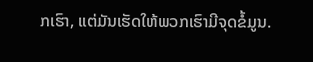ກເຮົາ, ແຕ່ມັນເຮັດໃຫ້ພວກເຮົາມີຈຸດຂໍ້ມູນ.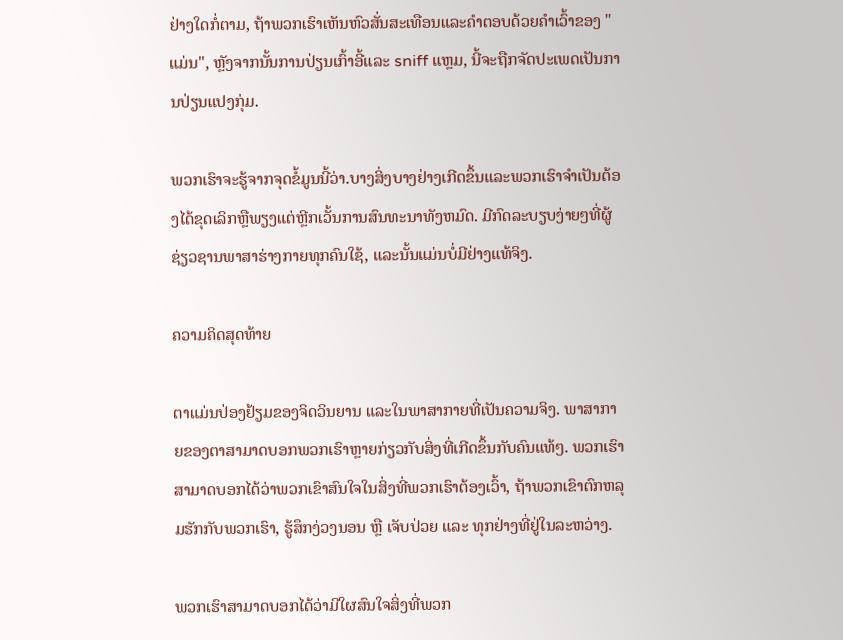ຢ່າງໃດກໍ່ຕາມ, ຖ້າພວກເຮົາເຫັນຫົວສັ່ນສະເທືອນແລະຄໍາຕອບດ້ວຍຄໍາເວົ້າຂອງ "ແມ່ນ", ຫຼັງຈາກນັ້ນການປ່ຽນເກົ້າອີ້ແລະ sniff ແຫຼມ, ນີ້ຈະຖືກຈັດປະເພດເປັນການປ່ຽນແປງກຸ່ມ.

ພວກເຮົາຈະຮູ້ຈາກຈຸດຂໍ້ມູນນີ້ວ່າ.ບາງສິ່ງບາງຢ່າງເກີດຂຶ້ນແລະພວກເຮົາຈໍາເປັນຕ້ອງໄດ້ຂຸດເລິກຫຼືພຽງແຕ່ຫຼີກເວັ້ນການສົນທະນາທັງຫມົດ. ມີກົດລະບຽບງ່າຍໆທີ່ຜູ້ຊ່ຽວຊານພາສາຮ່າງກາຍທຸກຄົນໃຊ້, ແລະນັ້ນແມ່ນບໍ່ມີຢ່າງແທ້ຈິງ.

ຄວາມຄິດສຸດທ້າຍ

ຕາແມ່ນປ່ອງຢ້ຽມຂອງຈິດວິນຍານ ແລະໃນພາສາກາຍທີ່ເປັນຄວາມຈິງ. ພາສາກາຍຂອງຕາສາມາດບອກພວກເຮົາຫຼາຍກ່ຽວກັບສິ່ງທີ່ເກີດຂຶ້ນກັບຄົນແທ້ໆ. ພວກເຮົາສາມາດບອກໄດ້ວ່າພວກເຂົາສົນໃຈໃນສິ່ງທີ່ພວກເຮົາຕ້ອງເວົ້າ, ຖ້າພວກເຂົາຕົກຫລຸມຮັກກັບພວກເຮົາ, ຮູ້ສຶກງ່ວງນອນ ຫຼື ເຈັບປ່ວຍ ແລະ ທຸກຢ່າງທີ່ຢູ່ໃນລະຫວ່າງ.

ພວກເຮົາສາມາດບອກໄດ້ວ່າມີໃຜສົນໃຈສິ່ງທີ່ພວກ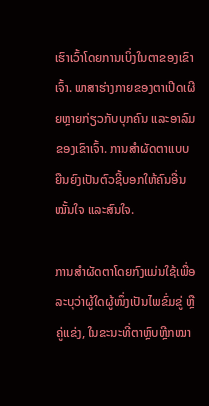ເຮົາເວົ້າໂດຍການເບິ່ງໃນຕາຂອງເຂົາເຈົ້າ. ພາສາຮ່າງກາຍຂອງຕາເປີດເຜີຍຫຼາຍກ່ຽວກັບບຸກຄົນ ແລະອາລົມຂອງເຂົາເຈົ້າ. ການສຳຜັດຕາແບບຍືນຍົງເປັນຕົວຊີ້ບອກໃຫ້ຄົນອື່ນໝັ້ນໃຈ ແລະສົນໃຈ.

ການສຳຜັດຕາໂດຍກົງແມ່ນໃຊ້ເພື່ອລະບຸວ່າຜູ້ໃດຜູ້ໜຶ່ງເປັນໄພຂົ່ມຂູ່ ຫຼື ຄູ່ແຂ່ງ, ໃນຂະນະທີ່ຕາຫຼົບຫຼີກໝາ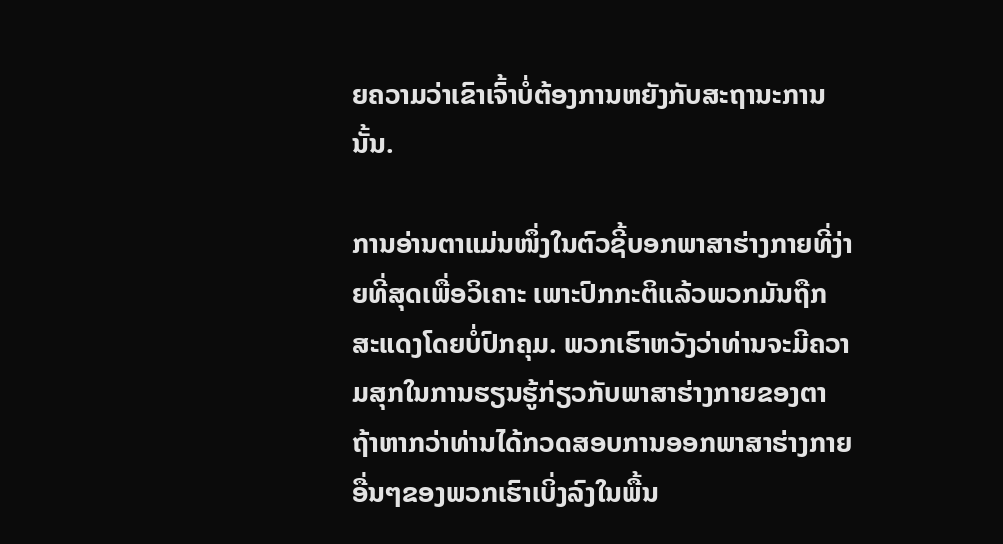ຍຄວາມວ່າເຂົາເຈົ້າບໍ່ຕ້ອງການຫຍັງກັບສະຖານະການນັ້ນ.

ການອ່ານຕາແມ່ນໜຶ່ງໃນຕົວຊີ້ບອກພາສາຮ່າງກາຍທີ່ງ່າຍທີ່ສຸດເພື່ອວິເຄາະ ເພາະປົກກະຕິແລ້ວພວກມັນຖືກສະແດງໂດຍບໍ່ປົກຄຸມ. ພວກເຮົາຫວັງວ່າທ່ານຈະມີຄວາມສຸກໃນການຮຽນຮູ້ກ່ຽວກັບພາສາຮ່າງກາຍຂອງຕາຖ້າຫາກວ່າທ່ານໄດ້ກວດສອບການອອກພາສາຮ່າງກາຍອື່ນໆຂອງພວກເຮົາເບິ່ງລົງໃນພື້ນ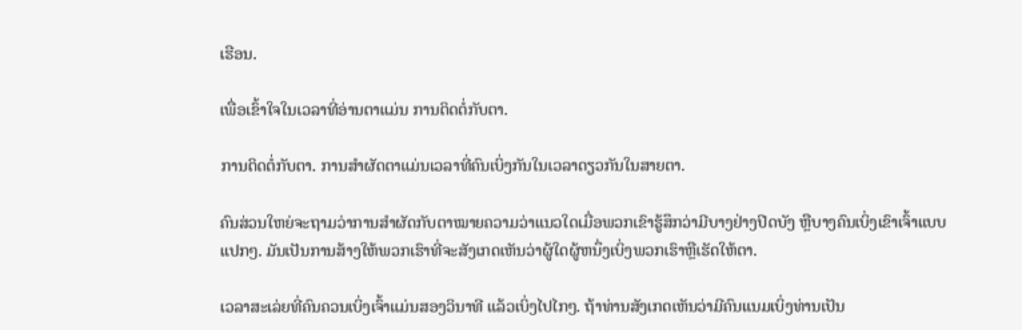ເຮືອນ.

ເພື່ອເຂົ້າໃຈໃນເວລາທີ່ອ່ານຕາແມ່ນ ການຕິດຕໍ່ກັບຕາ.

ການຕິດຕໍ່ກັບຕາ. ການສຳຜັດຕາແມ່ນເວລາທີ່ຄົນເບິ່ງກັນໃນເວລາດຽວກັນໃນສາຍຕາ.

ຄົນສ່ວນໃຫຍ່ຈະຖາມວ່າການສຳຜັດກັບຕາໝາຍຄວາມວ່າແນວໃດເມື່ອພວກເຂົາຮູ້ສຶກວ່າມີບາງຢ່າງປິດບັງ ຫຼືບາງຄົນເບິ່ງເຂົາເຈົ້າແບບແປກໆ. ມັນເປັນການສ້າງໃຫ້ພວກເຮົາທີ່ຈະສັງເກດເຫັນວ່າຜູ້ໃດຜູ້ຫນຶ່ງເບິ່ງພວກເຮົາຫຼືເຮັດໃຫ້ຕາ.

ເວລາສະເລ່ຍທີ່ຄົນຄວນເບິ່ງເຈົ້າແມ່ນສອງວິນາທີ ແລ້ວເບິ່ງໄປໄກໆ. ຖ້າທ່ານສັງເກດເຫັນວ່າມີຄົນແນມເບິ່ງທ່ານເປັນ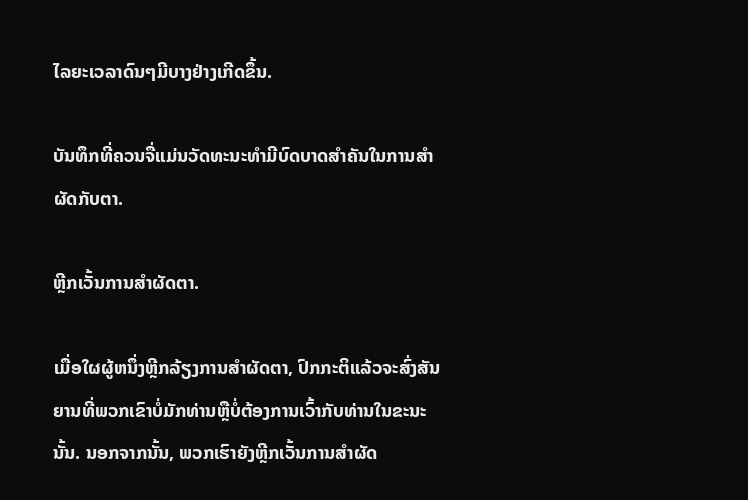ໄລຍະເວລາດົນໆມີບາງຢ່າງເກີດຂຶ້ນ.

ບັນທຶກທີ່ຄວນຈື່ແມ່ນວັດທະນະທໍາມີບົດບາດສໍາຄັນໃນການສໍາຜັດກັບຕາ.

ຫຼີກເວັ້ນການສໍາຜັດຕາ.

ເມື່ອໃຜຜູ້ຫນຶ່ງຫຼີກລ້ຽງການສໍາຜັດຕາ, ປົກກະຕິແລ້ວຈະສົ່ງສັນຍານທີ່ພວກເຂົາບໍ່ມັກທ່ານຫຼືບໍ່ຕ້ອງການເວົ້າກັບທ່ານໃນຂະນະນັ້ນ. ນອກຈາກນັ້ນ, ພວກເຮົາຍັງຫຼີກເວັ້ນການສໍາຜັດ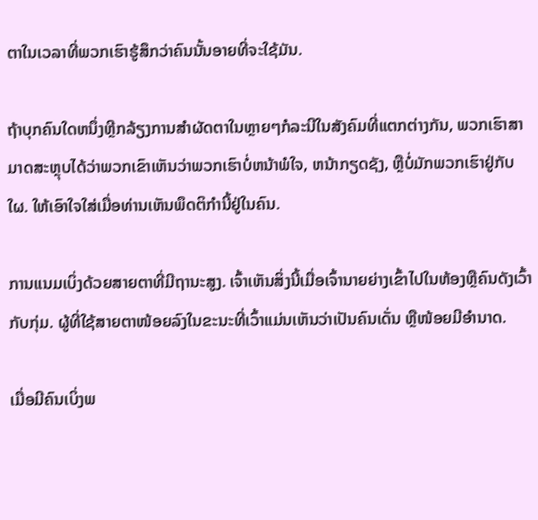ຕາໃນເວລາທີ່ພວກເຮົາຮູ້ສຶກວ່າຄົນນັ້ນອາຍທີ່ຈະໃຊ້ມັນ.

ຖ້າບຸກຄົນໃດຫນຶ່ງຫຼີກລ້ຽງການສໍາຜັດຕາໃນຫຼາຍໆກໍລະນີໃນສັງຄົມທີ່ແຕກຕ່າງກັນ, ພວກເຮົາສາມາດສະຫຼຸບໄດ້ວ່າພວກເຂົາເຫັນວ່າພວກເຮົາບໍ່ຫນ້າພໍໃຈ, ຫນ້າກຽດຊັງ, ຫຼືບໍ່ມັກພວກເຮົາຢູ່ກັບໃຜ. ໃຫ້ເອົາໃຈໃສ່ເມື່ອທ່ານເຫັນພຶດຕິກຳນີ້ຢູ່ໃນຄົນ.

ການແນມເບິ່ງດ້ວຍສາຍຕາທີ່ມີຖານະສູງ. ເຈົ້າເຫັນສິ່ງນີ້ເມື່ອເຈົ້ານາຍຍ່າງເຂົ້າໄປໃນຫ້ອງຫຼືຄົນດັງເວົ້າກັບກຸ່ມ. ຜູ້ທີ່ໃຊ້ສາຍຕາໜ້ອຍລົງໃນຂະນະທີ່ເວົ້າແມ່ນເຫັນວ່າເປັນຄົນເດັ່ນ ຫຼືໜ້ອຍມີອໍານາດ.

ເມື່ອມີຄົນເບິ່ງພ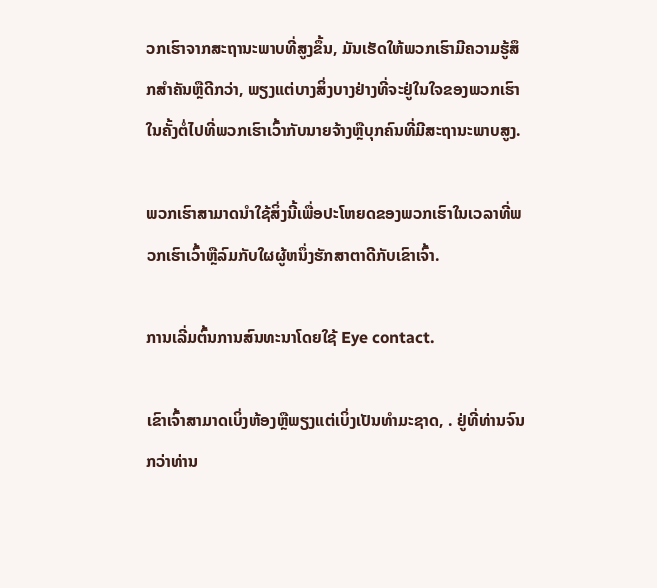ວກເຮົາຈາກສະຖານະພາບທີ່ສູງຂຶ້ນ, ມັນເຮັດໃຫ້ພວກເຮົາມີຄວາມຮູ້ສຶກສໍາຄັນຫຼືດີກວ່າ, ພຽງແຕ່ບາງສິ່ງບາງຢ່າງທີ່ຈະຢູ່ໃນໃຈຂອງພວກເຮົາໃນຄັ້ງຕໍ່ໄປທີ່ພວກເຮົາເວົ້າກັບນາຍຈ້າງຫຼືບຸກຄົນທີ່ມີສະຖານະພາບສູງ.

ພວກເຮົາສາມາດນໍາໃຊ້ສິ່ງນີ້ເພື່ອປະໂຫຍດຂອງພວກເຮົາໃນເວລາທີ່ພວກເຮົາເວົ້າຫຼືລົມກັບໃຜຜູ້ຫນຶ່ງຮັກສາຕາດີກັບເຂົາເຈົ້າ.

ການເລີ່ມຕົ້ນການສົນທະນາໂດຍໃຊ້ Eye contact.

ເຂົາເຈົ້າສາມາດເບິ່ງຫ້ອງຫຼືພຽງແຕ່ເບິ່ງເປັນທໍາມະຊາດ, . ຢູ່ທີ່ທ່ານຈົນກວ່າທ່ານ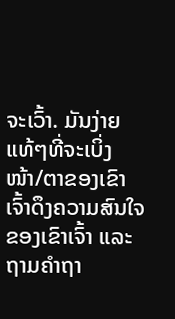ຈະເວົ້າ. ມັນງ່າຍແທ້ໆທີ່ຈະເບິ່ງໜ້າ/ຕາຂອງເຂົາເຈົ້າດຶງຄວາມສົນໃຈຂອງເຂົາເຈົ້າ ແລະຖາມຄຳຖາ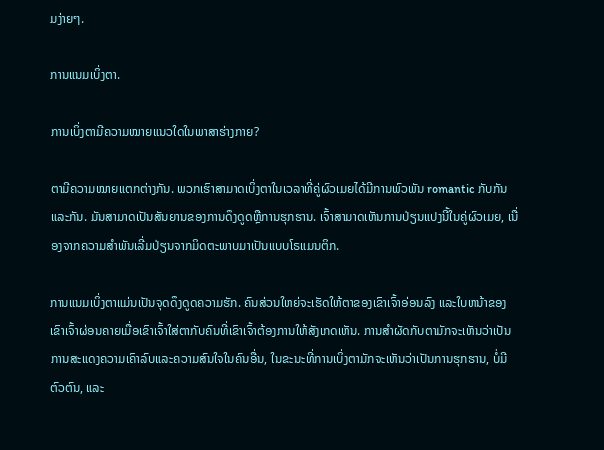ມງ່າຍໆ.

ການແນມເບິ່ງຕາ.

ການເບິ່ງຕາມີຄວາມໝາຍແນວໃດໃນພາສາຮ່າງກາຍ?

ຕາມີຄວາມໝາຍແຕກຕ່າງກັນ. ພວກເຮົາສາມາດເບິ່ງຕາໃນເວລາທີ່ຄູ່ຜົວເມຍໄດ້ມີການພົວພັນ romantic ກັບກັນແລະກັນ. ມັນສາມາດເປັນສັນຍານຂອງການດຶງດູດຫຼືການຮຸກຮານ. ເຈົ້າສາມາດເຫັນການປ່ຽນແປງນີ້ໃນຄູ່ຜົວເມຍ, ເນື່ອງຈາກຄວາມສຳພັນເລີ່ມປ່ຽນຈາກມິດຕະພາບມາເປັນແບບໂຣແມນຕິກ.

ການແນມເບິ່ງຕາແມ່ນເປັນຈຸດດຶງດູດຄວາມຮັກ. ຄົນສ່ວນໃຫຍ່ຈະເຮັດໃຫ້ຕາຂອງເຂົາເຈົ້າອ່ອນລົງ ແລະໃບຫນ້າຂອງເຂົາເຈົ້າຜ່ອນຄາຍເມື່ອເຂົາເຈົ້າໃສ່ຕາກັບຄົນທີ່ເຂົາເຈົ້າຕ້ອງການໃຫ້ສັງເກດເຫັນ. ການສໍາຜັດກັບຕາມັກຈະເຫັນວ່າເປັນການສະແດງຄວາມເຄົາລົບແລະຄວາມສົນໃຈໃນຄົນອື່ນ, ໃນຂະນະທີ່ການເບິ່ງຕາມັກຈະເຫັນວ່າເປັນການຮຸກຮານ, ບໍ່ມີຕົວຕົນ, ແລະ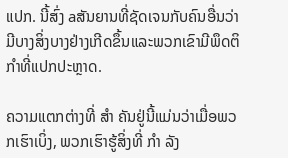ແປກ. ນີ້ສົ່ງ aສັນຍານທີ່ຊັດເຈນກັບຄົນອື່ນວ່າມີບາງສິ່ງບາງຢ່າງເກີດຂຶ້ນແລະພວກເຂົາມີພຶດຕິກໍາທີ່ແປກປະຫຼາດ.

ຄວາມແຕກຕ່າງທີ່ ສຳ ຄັນຢູ່ນີ້ແມ່ນວ່າເມື່ອພວກເຮົາເບິ່ງ, ພວກເຮົາຮູ້ສິ່ງທີ່ ກຳ ລັງ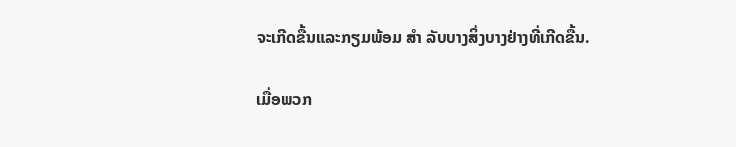ຈະເກີດຂື້ນແລະກຽມພ້ອມ ສຳ ລັບບາງສິ່ງບາງຢ່າງທີ່ເກີດຂື້ນ.

ເມື່ອພວກ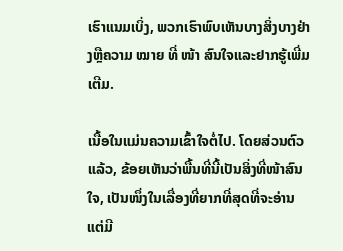ເຮົາແນມເບິ່ງ, ພວກເຮົາພົບເຫັນບາງສິ່ງບາງຢ່າງຫຼືຄວາມ ໝາຍ ທີ່ ໜ້າ ສົນໃຈແລະຢາກຮູ້ເພີ່ມເຕີມ.

ເນື້ອໃນແມ່ນຄວາມເຂົ້າໃຈຕໍ່ໄປ. ໂດຍສ່ວນຕົວແລ້ວ, ຂ້ອຍເຫັນວ່າພື້ນທີ່ນີ້ເປັນສິ່ງທີ່ໜ້າສົນໃຈ, ເປັນໜຶ່ງໃນເລື່ອງທີ່ຍາກທີ່ສຸດທີ່ຈະອ່ານ ແຕ່ມີ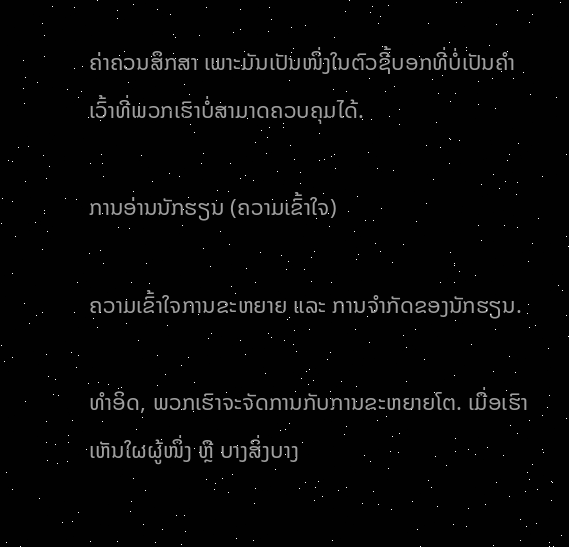ຄ່າຄວນສຶກສາ ເພາະມັນເປັນໜຶ່ງໃນຕົວຊີ້ບອກທີ່ບໍ່ເປັນຄຳເວົ້າທີ່ພວກເຮົາບໍ່ສາມາດຄວບຄຸມໄດ້.

ການອ່ານນັກຮຽນ (ຄວາມເຂົ້າໃຈ)

ຄວາມເຂົ້າໃຈການຂະຫຍາຍ ແລະ ການຈຳກັດຂອງນັກຮຽນ.

ທຳອິດ, ພວກເຮົາຈະຈັດການກັບການຂະຫຍາຍໂຕ. ເມື່ອເຮົາເຫັນໃຜຜູ້ໜຶ່ງ ຫຼື ບາງສິ່ງບາງ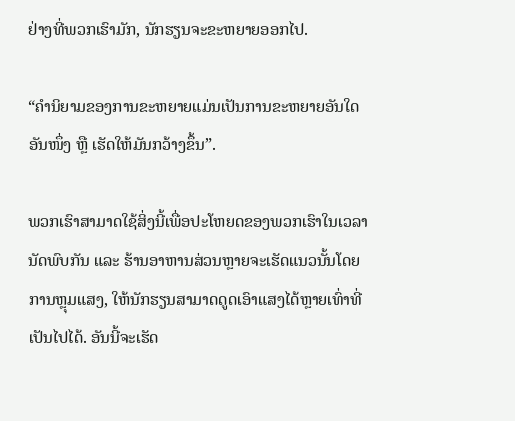ຢ່າງທີ່ພວກເຮົາມັກ, ນັກຮຽນຈະຂະຫຍາຍອອກໄປ.

“ຄຳນິຍາມຂອງການຂະຫຍາຍແມ່ນເປັນການຂະຫຍາຍອັນໃດອັນໜຶ່ງ ຫຼື ເຮັດໃຫ້ມັນກວ້າງຂຶ້ນ”.

ພວກເຮົາສາມາດໃຊ້ສິ່ງນີ້ເພື່ອປະໂຫຍດຂອງພວກເຮົາໃນເວລານັດພົບກັນ ແລະ ຮ້ານອາຫານສ່ວນຫຼາຍຈະເຮັດແນວນັ້ນໂດຍການຫຼຸມແສງ, ໃຫ້ນັກຮຽນສາມາດດູດເອົາແສງໄດ້ຫຼາຍເທົ່າທີ່ເປັນໄປໄດ້. ອັນນີ້ຈະເຮັດ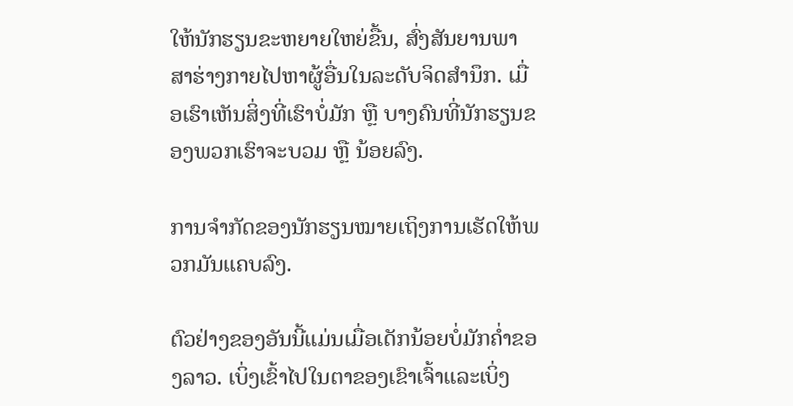ໃຫ້ນັກຮຽນຂະຫຍາຍໃຫຍ່ຂື້ນ, ສົ່ງສັນຍານພາສາຮ່າງກາຍໄປຫາຜູ້ອື່ນໃນລະດັບຈິດສຳນຶກ. ເມື່ອເຮົາເຫັນສິ່ງທີ່ເຮົາບໍ່ມັກ ຫຼື ບາງຄົນທີ່ນັກຮຽນຂອງພວກເຮົາຈະບວມ ຫຼື ນ້ອຍລົງ.

ການຈຳກັດຂອງນັກຮຽນໝາຍເຖິງການເຮັດໃຫ້ພວກມັນແຄບລົງ.

ຕົວຢ່າງຂອງອັນນີ້ແມ່ນເມື່ອເດັກນ້ອຍບໍ່ມັກຄ່ຳຂອງລາວ. ເບິ່ງເຂົ້າໄປໃນຕາຂອງເຂົາເຈົ້າແລະເບິ່ງ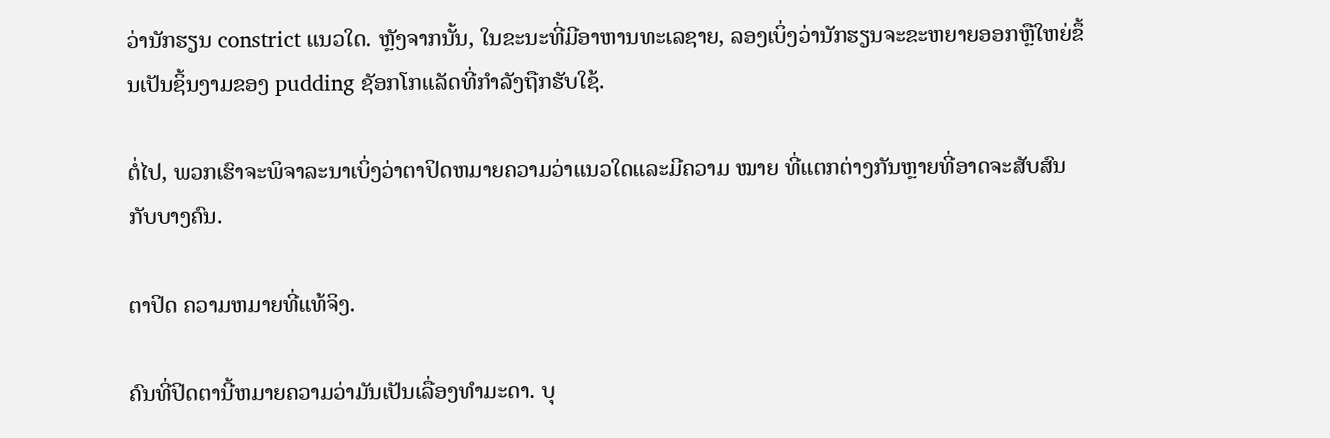ວ່ານັກຮຽນ constrict ແນວໃດ. ຫຼັງຈາກນັ້ນ, ໃນຂະນະທີ່ມີອາຫານທະເລຊາຍ, ລອງເບິ່ງວ່ານັກຮຽນຈະຂະຫຍາຍອອກຫຼືໃຫຍ່ຂຶ້ນເປັນຊິ້ນງາມຂອງ pudding ຊັອກໂກແລັດທີ່ກໍາລັງຖືກຮັບໃຊ້.

ຕໍ່ໄປ, ພວກເຮົາຈະພິຈາລະນາເບິ່ງວ່າຕາປິດຫມາຍຄວາມວ່າແນວໃດແລະມີຄວາມ ໝາຍ ທີ່ແຕກຕ່າງກັນຫຼາຍທີ່ອາດຈະສັບສົນກັບບາງຄົນ.

ຕາປິດ ຄວາມຫມາຍທີ່ແທ້ຈິງ.

ຄົນທີ່ປິດຕານີ້ຫມາຍຄວາມວ່າມັນເປັນເລື່ອງທໍາມະດາ. ບຸ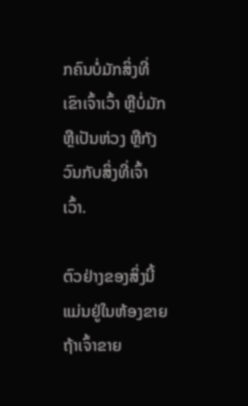ກຄົນບໍ່ມັກສິ່ງທີ່ເຂົາເຈົ້າເວົ້າ ຫຼືບໍ່ມັກ ຫຼືເປັນຫ່ວງ ຫຼືກັງວົນກັບສິ່ງທີ່ເຈົ້າເວົ້າ.

ຕົວຢ່າງຂອງສິ່ງນີ້ແມ່ນຢູ່ໃນຫ້ອງຂາຍ ຖ້າເຈົ້າຂາຍ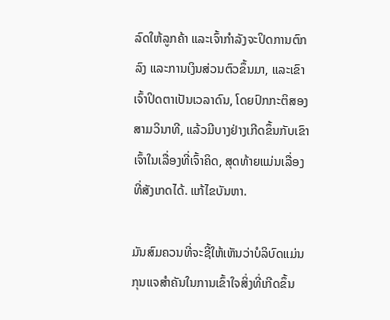ລົດໃຫ້ລູກຄ້າ ແລະເຈົ້າກຳລັງຈະປິດການຕົກລົງ ແລະການເງິນສ່ວນຕົວຂຶ້ນມາ, ແລະເຂົາເຈົ້າປິດຕາເປັນເວລາດົນ, ໂດຍປົກກະຕິສອງສາມວິນາທີ, ແລ້ວມີບາງຢ່າງເກີດຂຶ້ນກັບເຂົາເຈົ້າໃນເລື່ອງທີ່ເຈົ້າຄິດ, ສຸດທ້າຍແມ່ນເລື່ອງທີ່ສັງເກດໄດ້. ແກ້ໄຂບັນຫາ.

ມັນສົມຄວນທີ່ຈະຊີ້ໃຫ້ເຫັນວ່າບໍລິບົດແມ່ນກຸນແຈສໍາຄັນໃນການເຂົ້າໃຈສິ່ງທີ່ເກີດຂຶ້ນ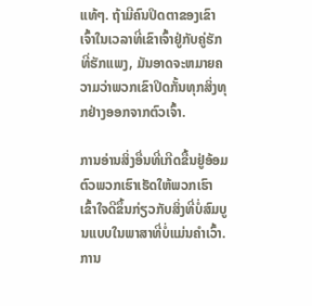ແທ້ໆ. ຖ້າມີຄົນປິດຕາຂອງເຂົາເຈົ້າໃນເວລາທີ່ເຂົາເຈົ້າຢູ່ກັບຄູ່ຮັກທີ່ຮັກແພງ, ມັນອາດຈະຫມາຍຄວາມວ່າພວກເຂົາປິດກັ້ນທຸກສິ່ງທຸກຢ່າງອອກຈາກຕົວເຈົ້າ.

ການອ່ານສິ່ງອື່ນທີ່ເກີດຂື້ນຢູ່ອ້ອມຕົວພວກເຮົາເຮັດໃຫ້ພວກເຮົາເຂົ້າໃຈດີຂຶ້ນກ່ຽວກັບສິ່ງທີ່ບໍ່ສົມບູນແບບໃນພາສາທີ່ບໍ່ແມ່ນຄໍາເວົ້າ.ການ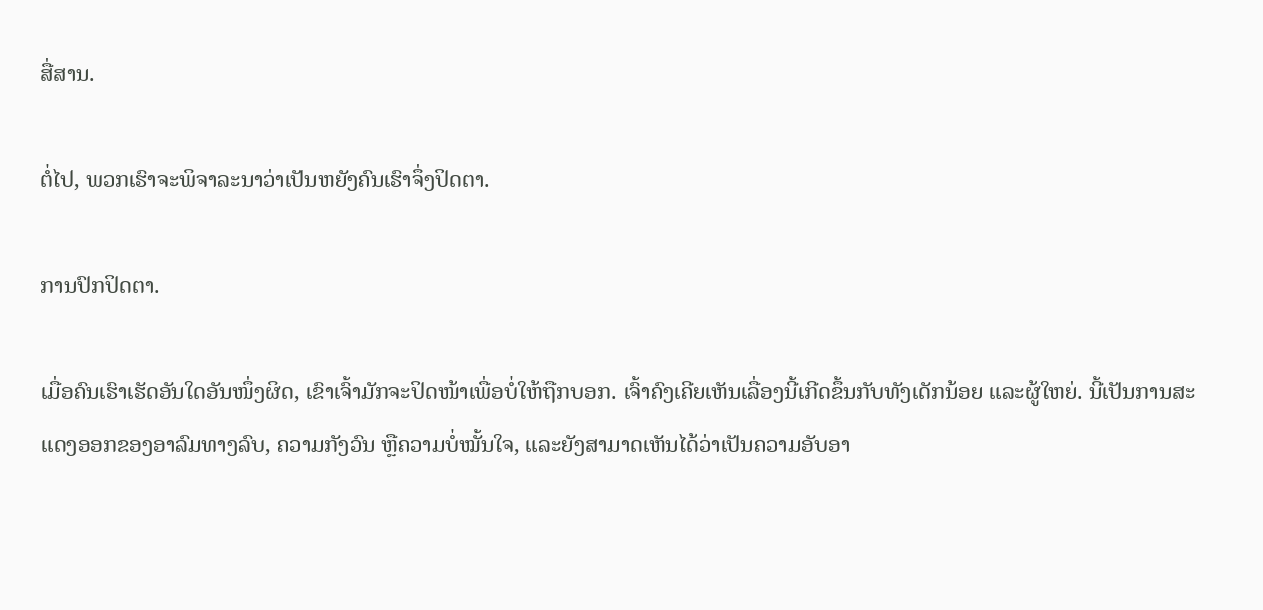ສື່ສານ.

ຕໍ່ໄປ, ພວກເຮົາຈະພິຈາລະນາວ່າເປັນຫຍັງຄົນເຮົາຈຶ່ງປິດຕາ.

ການປົກປິດຕາ.

ເມື່ອຄົນເຮົາເຮັດອັນໃດອັນໜຶ່ງຜິດ, ເຂົາເຈົ້າມັກຈະປິດໜ້າເພື່ອບໍ່ໃຫ້ຖືກບອກ. ເຈົ້າຄົງເຄີຍເຫັນເລື່ອງນີ້ເກີດຂຶ້ນກັບທັງເດັກນ້ອຍ ແລະຜູ້ໃຫຍ່. ນີ້ເປັນການສະແດງອອກຂອງອາລົມທາງລົບ, ຄວາມກັງວົນ ຫຼືຄວາມບໍ່ໝັ້ນໃຈ, ແລະຍັງສາມາດເຫັນໄດ້ວ່າເປັນຄວາມອັບອາ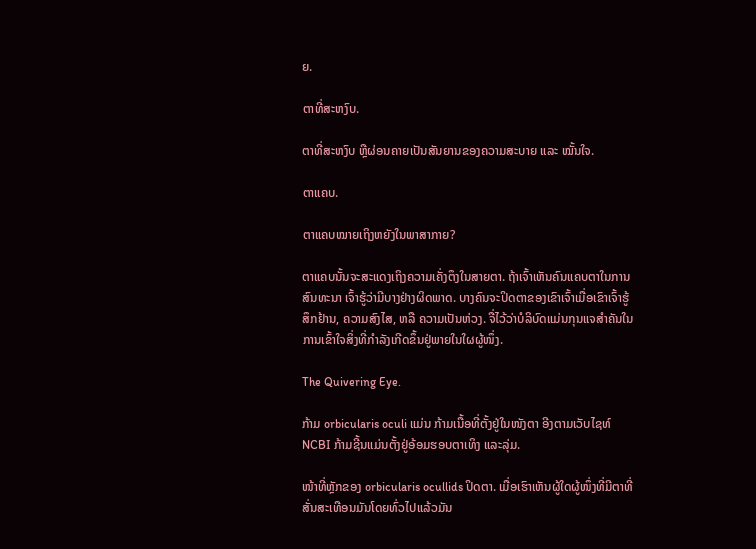ຍ.

ຕາທີ່ສະຫງົບ.

ຕາທີ່ສະຫງົບ ຫຼືຜ່ອນຄາຍເປັນສັນຍານຂອງຄວາມສະບາຍ ແລະ ໝັ້ນໃຈ.

ຕາແຄບ.

ຕາແຄບໝາຍເຖິງຫຍັງໃນພາສາກາຍ?

ຕາແຄບນັ້ນຈະສະແດງເຖິງຄວາມເຄັ່ງຕຶງໃນສາຍຕາ. ຖ້າເຈົ້າເຫັນຄົນແຄບຕາໃນການສົນທະນາ ເຈົ້າຮູ້ວ່າມີບາງຢ່າງຜິດພາດ. ບາງຄົນຈະປິດຕາຂອງເຂົາເຈົ້າເມື່ອເຂົາເຈົ້າຮູ້ສຶກຢ້ານ, ຄວາມສົງໄສ, ຫລື ຄວາມເປັນຫ່ວງ. ຈື່ໄວ້ວ່າບໍລິບົດແມ່ນກຸນແຈສຳຄັນໃນການເຂົ້າໃຈສິ່ງທີ່ກຳລັງເກີດຂຶ້ນຢູ່ພາຍໃນໃຜຜູ້ໜຶ່ງ.

The Quivering Eye.

ກ້າມ orbicularis oculi ແມ່ນ ກ້າມເນື້ອທີ່ຕັ້ງຢູ່ໃນໜັງຕາ ອີງຕາມເວັບໄຊທ໌ NCBI ກ້າມຊີ້ນແມ່ນຕັ້ງຢູ່ອ້ອມຮອບຕາເທິງ ແລະລຸ່ມ.

ໜ້າທີ່ຫຼັກຂອງ orbicularis ocullids ປິດຕາ. ເມື່ອເຮົາເຫັນຜູ້ໃດຜູ້ໜຶ່ງທີ່ມີຕາທີ່ສັ່ນສະເທືອນມັນໂດຍທົ່ວໄປແລ້ວມັນ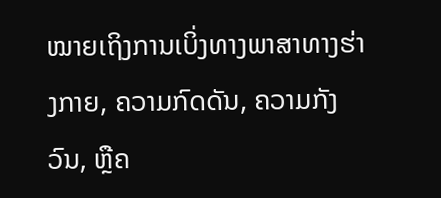ໝາຍເຖິງການເບິ່ງທາງພາສາທາງຮ່າງກາຍ, ຄວາມກົດດັນ, ຄວາມກັງວົນ, ຫຼືຄ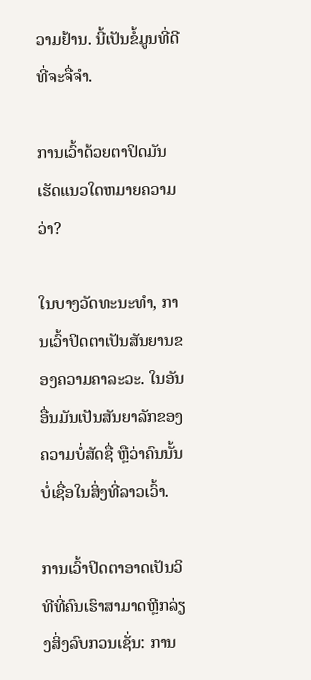ວາມຢ້ານ. ນີ້ເປັນຂໍ້ມູນທີ່ດີທີ່ຈະຈື່ຈໍາ.

ການເວົ້າດ້ວຍຕາປິດມັນເຮັດແນວໃດຫມາຍຄວາມວ່າ?

ໃນບາງວັດທະນະທໍາ, ການເວົ້າປິດຕາເປັນສັນຍານຂອງຄວາມຄາລະວະ. ໃນອັນອື່ນມັນເປັນສັນຍາລັກຂອງຄວາມບໍ່ສັດຊື່ ຫຼືວ່າຄົນນັ້ນບໍ່ເຊື່ອໃນສິ່ງທີ່ລາວເວົ້າ.

ການເວົ້າປິດຕາອາດເປັນວິທີທີ່ຄົນເຮົາສາມາດຫຼີກລ່ຽງສິ່ງລົບກວນເຊັ່ນ: ການ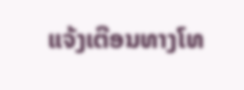ແຈ້ງເຕືອນທາງໂທ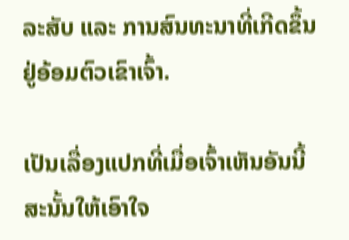ລະສັບ ແລະ ການສົນທະນາທີ່ເກີດຂຶ້ນຢູ່ອ້ອມຕົວເຂົາເຈົ້າ.

ເປັນເລື່ອງແປກທີ່ເມື່ອເຈົ້າເຫັນອັນນີ້ ສະນັ້ນໃຫ້ເອົາໃຈ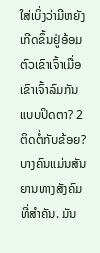ໃສ່ເບິ່ງວ່າມີຫຍັງເກີດຂຶ້ນຢູ່ອ້ອມຕົວເຂົາເຈົ້າເມື່ອເຂົາເຈົ້າລົມກັນແບບປິດຕາ? 2 ຕິດຕໍ່ກັບຂ້ອຍ? ບາງຄົນແມ່ນສັນຍານທາງສັງຄົມທີ່ສໍາຄັນ. ມັນ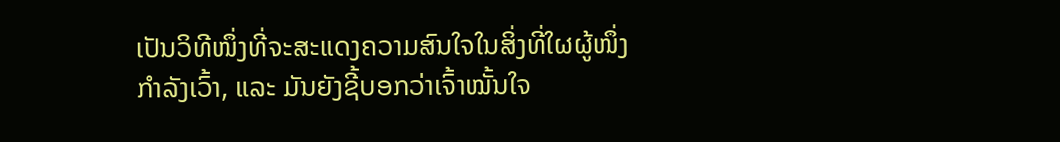ເປັນວິທີໜຶ່ງທີ່ຈະສະແດງຄວາມສົນໃຈໃນສິ່ງທີ່ໃຜຜູ້ໜຶ່ງກຳລັງເວົ້າ, ແລະ ມັນຍັງຊີ້ບອກວ່າເຈົ້າໝັ້ນໃຈ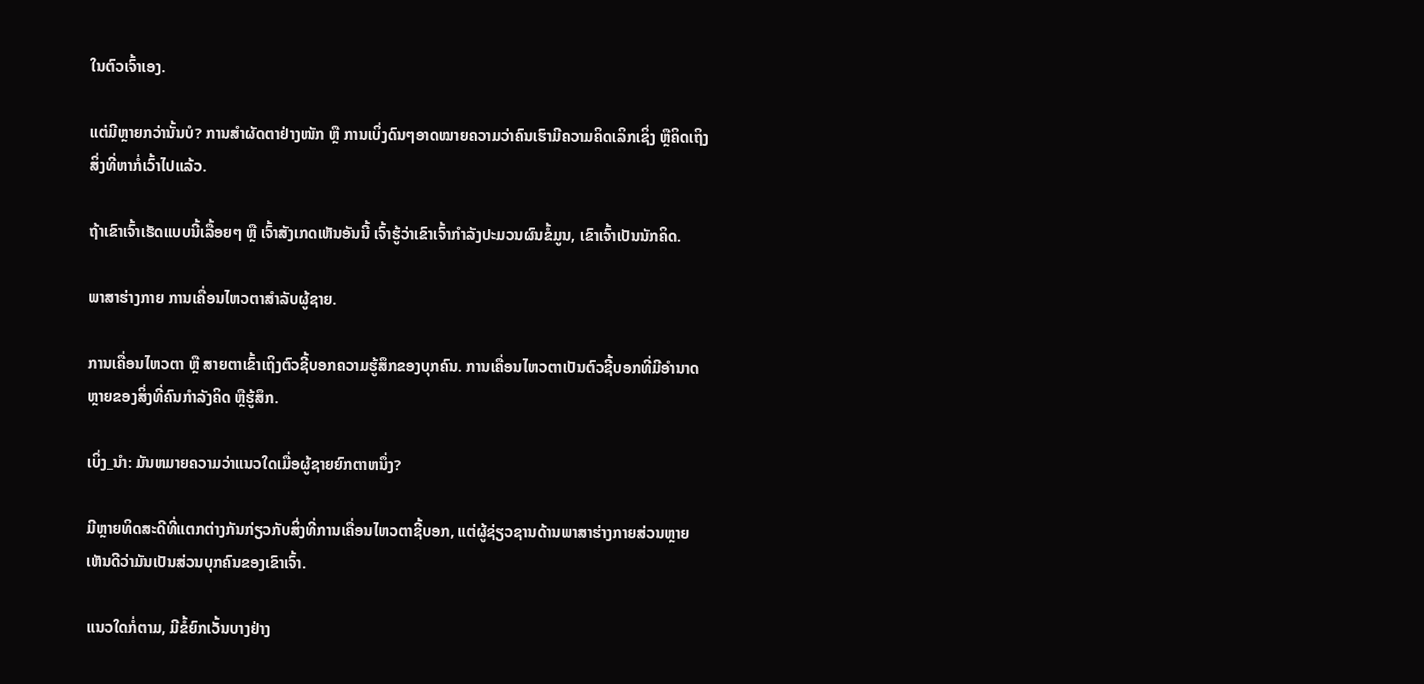ໃນຕົວເຈົ້າເອງ.

ແຕ່ມີຫຼາຍກວ່ານັ້ນບໍ? ການສຳຜັດຕາຢ່າງໜັກ ຫຼື ການເບິ່ງດົນໆອາດໝາຍຄວາມວ່າຄົນເຮົາມີຄວາມຄິດເລິກເຊິ່ງ ຫຼືຄິດເຖິງສິ່ງທີ່ຫາກໍ່ເວົ້າໄປແລ້ວ.

ຖ້າເຂົາເຈົ້າເຮັດແບບນີ້ເລື້ອຍໆ ຫຼື ເຈົ້າສັງເກດເຫັນອັນນີ້ ເຈົ້າຮູ້ວ່າເຂົາເຈົ້າກຳລັງປະມວນຜົນຂໍ້ມູນ, ເຂົາເຈົ້າເປັນນັກຄິດ.

ພາສາຮ່າງກາຍ ການເຄື່ອນໄຫວຕາສຳລັບຜູ້ຊາຍ.

ການເຄື່ອນໄຫວຕາ ຫຼື ສາຍຕາເຂົ້າເຖິງຕົວຊີ້ບອກຄວາມຮູ້ສຶກຂອງບຸກຄົນ. ການເຄື່ອນໄຫວຕາເປັນຕົວຊີ້ບອກທີ່ມີອໍານາດຫຼາຍຂອງສິ່ງທີ່ຄົນກໍາລັງຄິດ ຫຼືຮູ້ສຶກ.

ເບິ່ງ_ນຳ: ມັນຫມາຍຄວາມວ່າແນວໃດເມື່ອຜູ້ຊາຍຍົກຕາຫນຶ່ງ?

ມີຫຼາຍທິດສະດີທີ່ແຕກຕ່າງກັນກ່ຽວກັບສິ່ງທີ່ການເຄື່ອນໄຫວຕາຊີ້ບອກ, ແຕ່ຜູ້ຊ່ຽວຊານດ້ານພາສາຮ່າງກາຍສ່ວນຫຼາຍເຫັນດີວ່າມັນເປັນສ່ວນບຸກຄົນຂອງເຂົາເຈົ້າ.

ແນວໃດກໍ່ຕາມ, ມີຂໍ້ຍົກເວັ້ນບາງຢ່າງ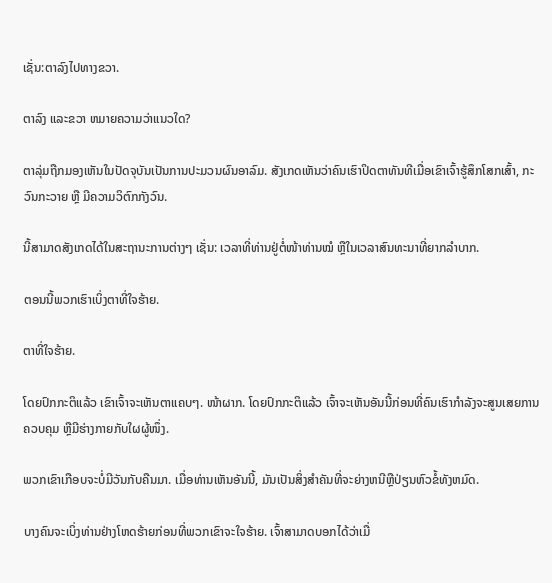ເຊັ່ນ:ຕາລົງໄປທາງຂວາ.

ຕາລົງ ແລະຂວາ ຫມາຍຄວາມວ່າແນວໃດ?

ຕາລຸ່ມຖືກມອງເຫັນໃນປັດຈຸບັນເປັນການປະມວນຜົນອາລົມ. ສັງເກດເຫັນວ່າຄົນເຮົາປິດຕາທັນທີເມື່ອເຂົາເຈົ້າຮູ້ສຶກໂສກເສົ້າ, ກະວົນກະວາຍ ຫຼື ມີຄວາມວິຕົກກັງວົນ.

ນີ້ສາມາດສັງເກດໄດ້ໃນສະຖານະການຕ່າງໆ ເຊັ່ນ: ເວລາທີ່ທ່ານຢູ່ຕໍ່ໜ້າທ່ານໝໍ ຫຼືໃນເວລາສົນທະນາທີ່ຍາກລຳບາກ.

ຕອນນີ້ພວກເຮົາເບິ່ງຕາທີ່ໃຈຮ້າຍ.

ຕາທີ່ໃຈຮ້າຍ.

ໂດຍປົກກະຕິແລ້ວ ເຂົາເຈົ້າຈະເຫັນຕາແຄບໆ. ໜ້າຜາກ. ໂດຍປົກກະຕິແລ້ວ ເຈົ້າຈະເຫັນອັນນີ້ກ່ອນທີ່ຄົນເຮົາກຳລັງຈະສູນເສຍການຄວບຄຸມ ຫຼືມີຮ່າງກາຍກັບໃຜຜູ້ໜຶ່ງ.

ພວກເຂົາເກືອບຈະບໍ່ມີວັນກັບຄືນມາ. ເມື່ອທ່ານເຫັນອັນນີ້, ມັນເປັນສິ່ງສໍາຄັນທີ່ຈະຍ່າງຫນີຫຼືປ່ຽນຫົວຂໍ້ທັງຫມົດ.

ບາງຄົນຈະເບິ່ງທ່ານຢ່າງໂຫດຮ້າຍກ່ອນທີ່ພວກເຂົາຈະໃຈຮ້າຍ. ເຈົ້າສາມາດບອກໄດ້ວ່າເມື່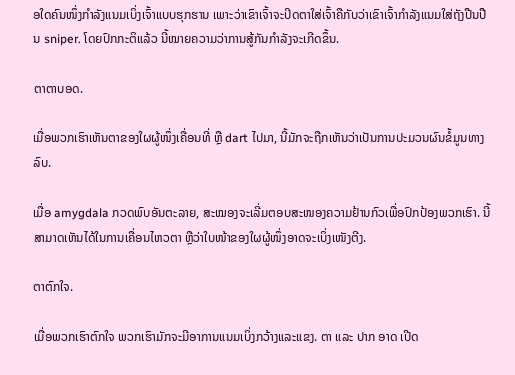ອໃດຄົນໜຶ່ງກຳລັງແນມເບິ່ງເຈົ້າແບບຮຸກຮານ ເພາະວ່າເຂົາເຈົ້າຈະປິດຕາໃສ່ເຈົ້າຄືກັບວ່າເຂົາເຈົ້າກຳລັງແນມໃສ່ຖັງປືນປືນ sniper. ໂດຍປົກກະຕິແລ້ວ ນີ້ໝາຍຄວາມວ່າການສູ້ກັນກຳລັງຈະເກີດຂຶ້ນ.

ຕາຕາບອດ.

ເມື່ອພວກເຮົາເຫັນຕາຂອງໃຜຜູ້ໜຶ່ງເຄື່ອນທີ່ ຫຼື dart ໄປມາ, ນີ້ມັກຈະຖືກເຫັນວ່າເປັນການປະມວນຜົນຂໍ້ມູນທາງລົບ.

ເມື່ອ amygdala ກວດພົບອັນຕະລາຍ, ສະໝອງຈະເລີ່ມຕອບສະໜອງຄວາມຢ້ານກົວເພື່ອປົກປ້ອງພວກເຮົາ. ນີ້ສາມາດເຫັນໄດ້ໃນການເຄື່ອນໄຫວຕາ ຫຼືວ່າໃບໜ້າຂອງໃຜຜູ້ໜຶ່ງອາດຈະເບິ່ງເໜັງຕີງ.

ຕາຕົກໃຈ.

ເມື່ອພວກເຮົາຕົກໃຈ ພວກເຮົາມັກຈະມີອາການແນມເບິ່ງກວ້າງແລະແຂງ. ຕາ ແລະ ປາກ ອາດ ເປີດ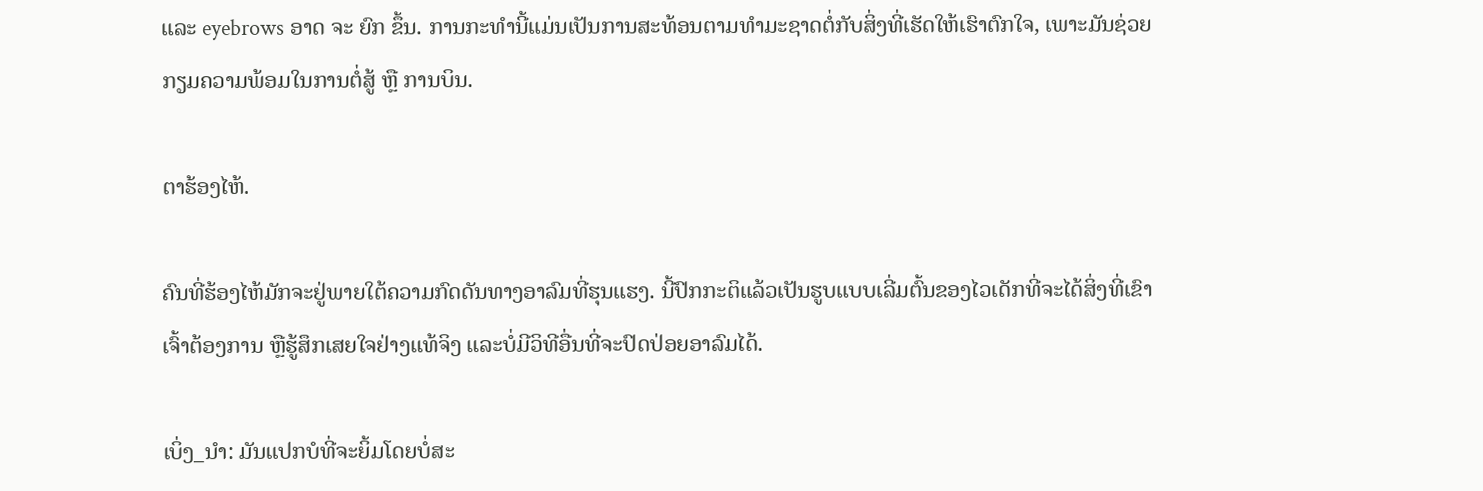ແລະ eyebrows ອາດ ຈະ ຍົກ ຂຶ້ນ. ການກະທຳນີ້ແມ່ນເປັນການສະທ້ອນຕາມທຳມະຊາດຕໍ່ກັບສິ່ງທີ່ເຮັດໃຫ້ເຮົາຕົກໃຈ, ເພາະມັນຊ່ວຍກຽມຄວາມພ້ອມໃນການຕໍ່ສູ້ ຫຼື ການບິນ.

ຕາຮ້ອງໄຫ້.

ຄົນທີ່ຮ້ອງໄຫ້ມັກຈະຢູ່ພາຍໃຕ້ຄວາມກົດດັນທາງອາລົມທີ່ຮຸນແຮງ. ນີ້ປົກກະຕິແລ້ວເປັນຮູບແບບເລີ່ມຕົ້ນຂອງໄວເດັກທີ່ຈະໄດ້ສິ່ງທີ່ເຂົາເຈົ້າຕ້ອງການ ຫຼືຮູ້ສຶກເສຍໃຈຢ່າງແທ້ຈິງ ແລະບໍ່ມີວິທີອື່ນທີ່ຈະປົດປ່ອຍອາລົມໄດ້.

ເບິ່ງ_ນຳ: ມັນແປກບໍທີ່ຈະຍິ້ມໂດຍບໍ່ສະ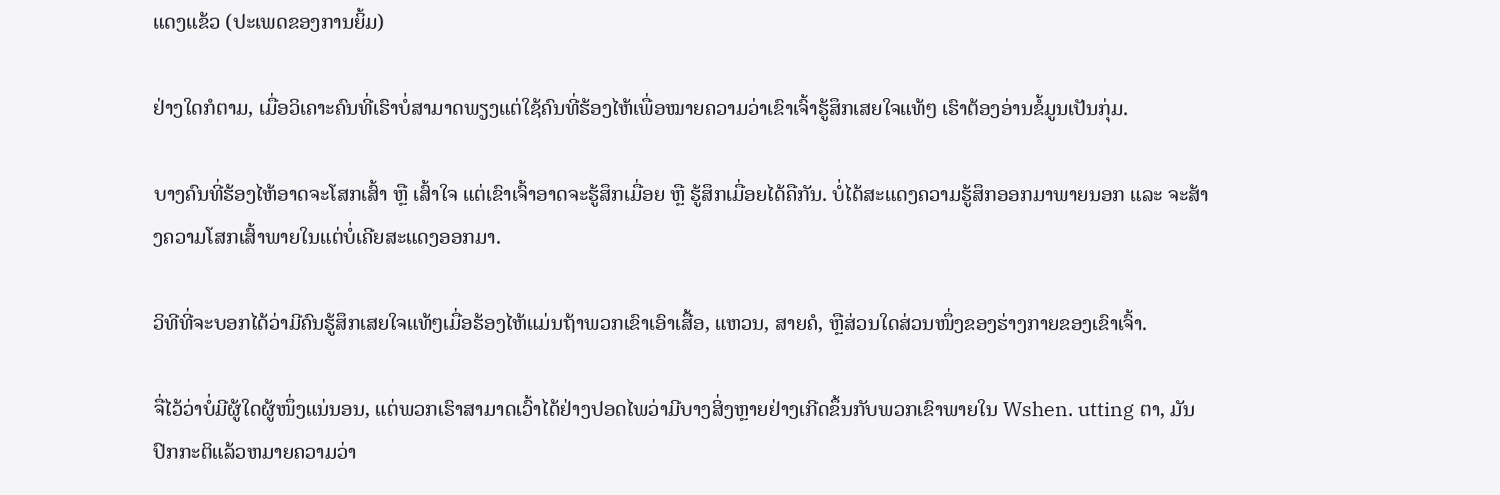ແດງແຂ້ວ (ປະເພດຂອງການຍິ້ມ)

ຢ່າງໃດກໍຕາມ, ເມື່ອວິເຄາະຄົນທີ່ເຮົາບໍ່ສາມາດພຽງແຕ່ໃຊ້ຄົນທີ່ຮ້ອງໄຫ້ເພື່ອໝາຍຄວາມວ່າເຂົາເຈົ້າຮູ້ສຶກເສຍໃຈແທ້ໆ ເຮົາຕ້ອງອ່ານຂໍ້ມູນເປັນກຸ່ມ.

ບາງຄົນທີ່ຮ້ອງໄຫ້ອາດຈະໂສກເສົ້າ ຫຼື ເສົ້າໃຈ ແຕ່ເຂົາເຈົ້າອາດຈະຮູ້ສຶກເມື່ອຍ ຫຼື ຮູ້ສຶກເມື່ອຍໄດ້ຄືກັນ. ບໍ່ໄດ້ສະແດງຄວາມຮູ້ສຶກອອກມາພາຍນອກ ແລະ ຈະສ້າງຄວາມໂສກເສົ້າພາຍໃນແຕ່ບໍ່ເຄີຍສະແດງອອກມາ.

ວິທີທີ່ຈະບອກໄດ້ວ່າມີຄົນຮູ້ສຶກເສຍໃຈແທ້ໆເມື່ອຮ້ອງໄຫ້ແມ່ນຖ້າພວກເຂົາເອົາເສື້ອ, ແຫວນ, ສາຍຄໍ, ຫຼືສ່ວນໃດສ່ວນໜຶ່ງຂອງຮ່າງກາຍຂອງເຂົາເຈົ້າ.

ຈື່ໄວ້ວ່າບໍ່ມີຜູ້ໃດຜູ້ໜຶ່ງແນ່ນອນ, ແຕ່ພວກເຮົາສາມາດເວົ້າໄດ້ຢ່າງປອດໄພວ່າມີບາງສິ່ງຫຼາຍຢ່າງເກີດຂຶ້ນກັບພວກເຂົາພາຍໃນ Wshen. utting ຕາ, ມັນປົກກະຕິແລ້ວຫມາຍຄວາມວ່າ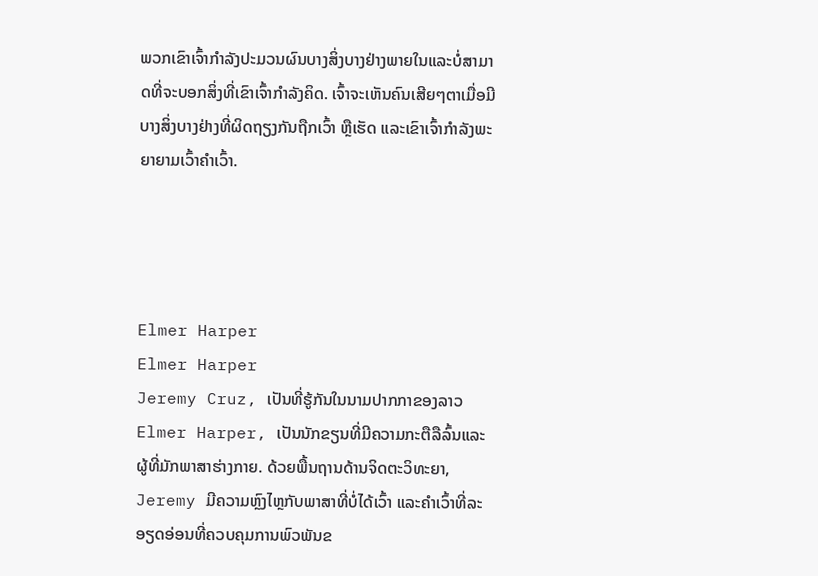ພວກເຂົາເຈົ້າກໍາລັງປະມວນຜົນບາງສິ່ງບາງຢ່າງພາຍໃນແລະບໍ່ສາມາດທີ່ຈະບອກສິ່ງທີ່ເຂົາເຈົ້າກໍາລັງຄິດ. ເຈົ້າຈະເຫັນຄົນເສີຍໆຕາເມື່ອມີບາງສິ່ງບາງຢ່າງທີ່ຜິດຖຽງກັນຖືກເວົ້າ ຫຼືເຮັດ ແລະເຂົາເຈົ້າກຳລັງພະຍາຍາມເວົ້າຄຳເວົ້າ.




Elmer Harper
Elmer Harper
Jeremy Cruz, ເປັນທີ່ຮູ້ກັນໃນນາມປາກກາຂອງລາວ Elmer Harper, ເປັນນັກຂຽນທີ່ມີຄວາມກະຕືລືລົ້ນແລະຜູ້ທີ່ມັກພາສາຮ່າງກາຍ. ດ້ວຍພື້ນຖານດ້ານຈິດຕະວິທະຍາ, Jeremy ມີຄວາມຫຼົງໄຫຼກັບພາສາທີ່ບໍ່ໄດ້ເວົ້າ ແລະຄຳເວົ້າທີ່ລະອຽດອ່ອນທີ່ຄວບຄຸມການພົວພັນຂ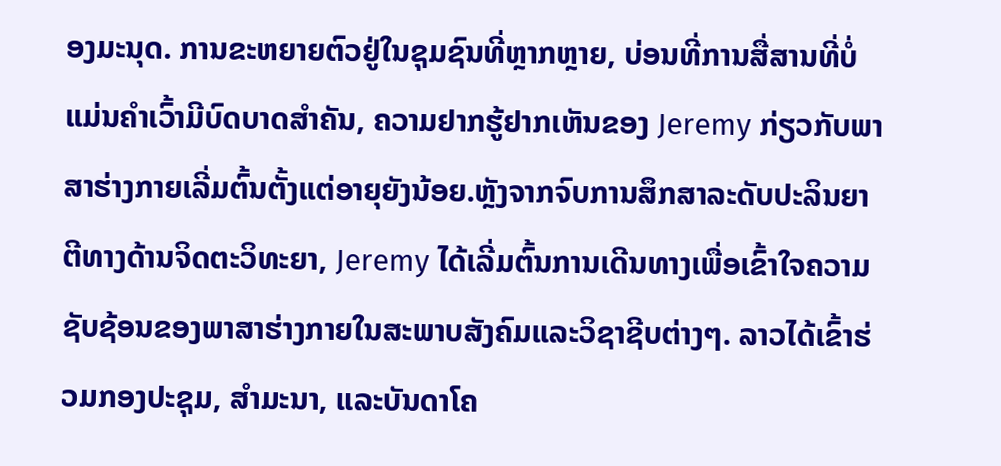ອງມະນຸດ. ການຂະຫຍາຍຕົວຢູ່ໃນຊຸມຊົນທີ່ຫຼາກຫຼາຍ, ບ່ອນທີ່ການສື່ສານທີ່ບໍ່ແມ່ນຄໍາເວົ້າມີບົດບາດສໍາຄັນ, ຄວາມຢາກຮູ້ຢາກເຫັນຂອງ Jeremy ກ່ຽວກັບພາສາຮ່າງກາຍເລີ່ມຕົ້ນຕັ້ງແຕ່ອາຍຸຍັງນ້ອຍ.ຫຼັງຈາກຈົບການສຶກສາລະດັບປະລິນຍາຕີທາງດ້ານຈິດຕະວິທະຍາ, Jeremy ໄດ້ເລີ່ມຕົ້ນການເດີນທາງເພື່ອເຂົ້າໃຈຄວາມຊັບຊ້ອນຂອງພາສາຮ່າງກາຍໃນສະພາບສັງຄົມແລະວິຊາຊີບຕ່າງໆ. ລາວໄດ້ເຂົ້າຮ່ວມກອງປະຊຸມ, ສຳມະນາ, ແລະບັນດາໂຄ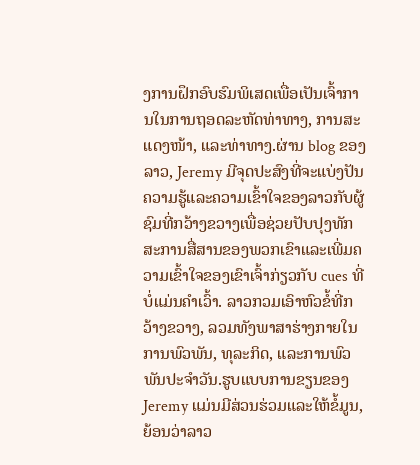ງການຝຶກອົບຮົມພິເສດເພື່ອເປັນເຈົ້າການໃນການຖອດລະຫັດທ່າທາງ, ການສະແດງໜ້າ, ແລະທ່າທາງ.ຜ່ານ blog ຂອງລາວ, Jeremy ມີຈຸດປະສົງທີ່ຈະແບ່ງປັນຄວາມຮູ້ແລະຄວາມເຂົ້າໃຈຂອງລາວກັບຜູ້ຊົມທີ່ກວ້າງຂວາງເພື່ອຊ່ວຍປັບປຸງທັກສະການສື່ສານຂອງພວກເຂົາແລະເພີ່ມຄວາມເຂົ້າໃຈຂອງເຂົາເຈົ້າກ່ຽວກັບ cues ທີ່ບໍ່ແມ່ນຄໍາເວົ້າ. ລາວກວມເອົາຫົວຂໍ້ທີ່ກວ້າງຂວາງ, ລວມທັງພາສາຮ່າງກາຍໃນການພົວພັນ, ທຸລະກິດ, ແລະການພົວພັນປະຈໍາວັນ.ຮູບແບບການຂຽນຂອງ Jeremy ແມ່ນມີສ່ວນຮ່ວມແລະໃຫ້ຂໍ້ມູນ, ຍ້ອນວ່າລາວ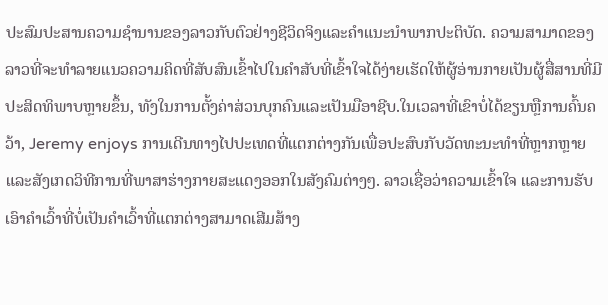ປະສົມປະສານຄວາມຊໍານານຂອງລາວກັບຕົວຢ່າງຊີວິດຈິງແລະຄໍາແນະນໍາພາກປະຕິບັດ. ຄວາມສາມາດຂອງລາວທີ່ຈະທໍາລາຍແນວຄວາມຄິດທີ່ສັບສົນເຂົ້າໄປໃນຄໍາສັບທີ່ເຂົ້າໃຈໄດ້ງ່າຍເຮັດໃຫ້ຜູ້ອ່ານກາຍເປັນຜູ້ສື່ສານທີ່ມີປະສິດທິພາບຫຼາຍຂຶ້ນ, ທັງໃນການຕັ້ງຄ່າສ່ວນບຸກຄົນແລະເປັນມືອາຊີບ.ໃນເວລາທີ່ເຂົາບໍ່ໄດ້ຂຽນຫຼືການຄົ້ນຄວ້າ, Jeremy enjoys ການເດີນທາງໄປປະເທດທີ່ແຕກຕ່າງກັນເພື່ອປະສົບກັບວັດທະນະທໍາທີ່ຫຼາກຫຼາຍ ແລະສັງເກດວິທີການທີ່ພາສາຮ່າງກາຍສະແດງອອກໃນສັງຄົມຕ່າງໆ. ລາວເຊື່ອວ່າຄວາມເຂົ້າໃຈ ແລະການຮັບເອົາຄຳເວົ້າທີ່ບໍ່ເປັນຄຳເວົ້າທີ່ແຕກຕ່າງສາມາດເສີມສ້າງ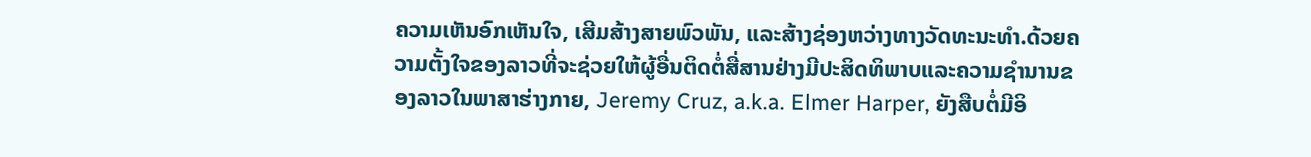ຄວາມເຫັນອົກເຫັນໃຈ, ເສີມສ້າງສາຍພົວພັນ, ແລະສ້າງຊ່ອງຫວ່າງທາງວັດທະນະທໍາ.ດ້ວຍຄວາມຕັ້ງໃຈຂອງລາວທີ່ຈະຊ່ວຍໃຫ້ຜູ້ອື່ນຕິດຕໍ່ສື່ສານຢ່າງມີປະສິດທິພາບແລະຄວາມຊໍານານຂອງລາວໃນພາສາຮ່າງກາຍ, Jeremy Cruz, a.k.a. Elmer Harper, ຍັງສືບຕໍ່ມີອິ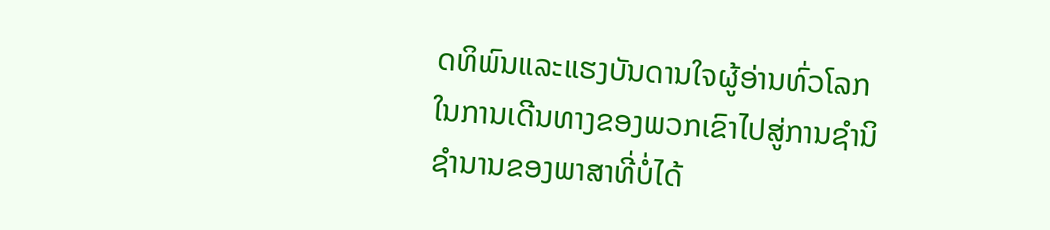ດທິພົນແລະແຮງບັນດານໃຈຜູ້ອ່ານທົ່ວໂລກໃນການເດີນທາງຂອງພວກເຂົາໄປສູ່ການຊໍານິຊໍານານຂອງພາສາທີ່ບໍ່ໄດ້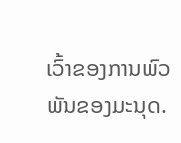ເວົ້າຂອງການພົວພັນຂອງມະນຸດ.